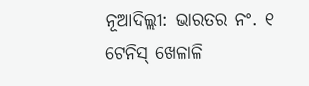ନୂଆଦିଲ୍ଲୀ: ଭାରତର ନଂ. ୧ ଟେନିସ୍ ଖେଳାଳି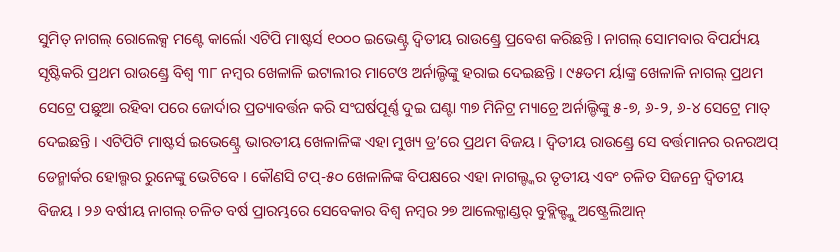ସୁମିତ୍ ନାଗଲ୍ ରୋଲେକ୍ସ ମଣ୍ଟେ କାର୍ଲୋ ଏଟିପି ମାଷ୍ଟର୍ସ ୧୦୦୦ ଇଭେଣ୍ଟ୍ର ଦ୍ୱିତୀୟ ରାଉଣ୍ଡ୍ରେ ପ୍ରବେଶ କରିଛନ୍ତି । ନାଗଲ୍ ସୋମବାର ବିପର୍ଯ୍ୟୟ ସୃଷ୍ଟିକରି ପ୍ରଥମ ରାଉଣ୍ଡ୍ରେ ବିଶ୍ୱ ୩୮ ନମ୍ବର ଖେଳାଳି ଇଟାଲୀର ମାଟେଓ ଅର୍ନାଲ୍ଡିଙ୍କୁ ହରାଇ ଦେଇଛନ୍ତି । ୯୫ତମ ର୍ୟାଙ୍କ୍ର ଖେଳାଳି ନାଗଲ୍ ପ୍ରଥମ ସେଟ୍ରେ ପଛୁଆ ରହିବା ପରେ ଜୋର୍ଦାର ପ୍ରତ୍ୟାବର୍ତ୍ତନ କରି ସଂଘର୍ଷପୂର୍ଣ୍ଣ ଦୁଇ ଘଣ୍ଟା ୩୭ ମିନିଟ୍ର ମ୍ୟାଚ୍ରେ ଅର୍ନାଲ୍ଡିଙ୍କୁ ୫-୭, ୬-୨, ୬-୪ ସେଟ୍ରେ ମାତ୍ ଦେଇଛନ୍ତି । ଏଟିପିଟି ମାଷ୍ଟର୍ସ ଇଭେଣ୍ଟ୍ରେ ଭାରତୀୟ ଖେଳାଳିଙ୍କ ଏହା ମୁଖ୍ୟ ଡ୍ର’ରେ ପ୍ରଥମ ବିଜୟ । ଦ୍ୱିତୀୟ ରାଉଣ୍ଡ୍ରେ ସେ ବର୍ତ୍ତମାନର ରନରଅପ୍ ଡେନ୍ମାର୍କର ହୋଲ୍ଗର ରୁନେଙ୍କୁ ଭେଟିବେ । କୌଣସି ଟପ୍-୫୦ ଖେଳାଳିଙ୍କ ବିପକ୍ଷରେ ଏହା ନାଗଲ୍ଙ୍କର ତୃତୀୟ ଏବଂ ଚଳିତ ସିଜନ୍ରେ ଦ୍ୱିତୀୟ ବିଜୟ । ୨୬ ବର୍ଷୀୟ ନାଗଲ୍ ଚଳିତ ବର୍ଷ ପ୍ରାରମ୍ଭରେ ସେବେକାର ବିଶ୍ୱ ନମ୍ବର ୨୭ ଆଲେକ୍ଜାଣ୍ଡର୍ ବୁବ୍ଲିକ୍ଙ୍କୁ ଅଷ୍ଟ୍ରେଲିଆନ୍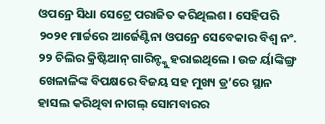ଓପନ୍ରେ ସିଧା ସେଟ୍ରେ ପରାଜିତ କରିଥିଲଶ । ସେହିପରି ୨୦୨୧ ମାର୍ଚ୍ଚରେ ଆର୍ଜେଣ୍ଟିନା ଓପନ୍ରେ ସେବେକାର ବିଶ୍ୱ ନଂ. ୨୨ ଚିଲିର କ୍ରିଷ୍ଟିଆନ୍ ଗାରିନ୍ଙ୍କୁ ହରାଇଥିଲେ । ଉଚ୍ଚ ର୍ୟାଙ୍କିଙ୍ଗ୍ର ଖେଳାଳିଙ୍କ ବିପକ୍ଷରେ ବିଜୟ ସହ ମୁଖ୍ୟ ଡ୍ର’ରେ ସ୍ଥାନ ହାସଲ କରିଥିବା ନାଗଲ୍ ସୋମବାରର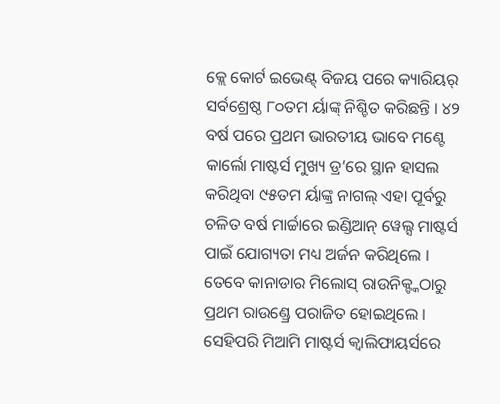କ୍ଲେ କୋର୍ଟ ଇଭେଣ୍ଟ୍ ବିଜୟ ପରେ କ୍ୟାରିୟର୍ ସର୍ବଶ୍ରେଷ୍ଠ ୮୦ତମ ର୍ୟାଙ୍କ୍ ନିଶ୍ଚିତ କରିଛନ୍ତି । ୪୨ ବର୍ଷ ପରେ ପ୍ରଥମ ଭାରତୀୟ ଭାବେ ମଣ୍ଟେ କାର୍ଲୋ ମାଷ୍ଟର୍ସ ମୁଖ୍ୟ ଡ୍ର’ରେ ସ୍ଥାନ ହାସଲ କରିଥିବା ୯୫ତମ ର୍ୟାଙ୍କ୍ର ନାଗଲ୍ ଏହା ପୂର୍ବରୁ ଚଳିତ ବର୍ଷ ମାର୍ଚ୍ଚାରେ ଇଣ୍ଡିଆନ୍ ୱେଲ୍ସ ମାଷ୍ଟର୍ସ ପାଇଁ ଯୋଗ୍ୟତା ମଧ୍ୟ ଅର୍ଜନ କରିଥିଲେ । ତେବେ କାନାଡାର ମିଲୋସ୍ ରାଉନିକ୍ଙ୍କଠାରୁ ପ୍ରଥମ ରାଉଣ୍ଡ୍ରେ ପରାଜିତ ହୋଇଥିଲେ । ସେହିପରି ମିଆମି ମାଷ୍ଟର୍ସ କ୍ୱାଲିଫାୟର୍ସରେ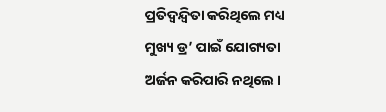ପ୍ରତିଦ୍ୱନ୍ଦ୍ୱିତା କରିଥିଲେ ମଧ୍ୟ ମୁଖ୍ୟ ଡ୍ର’ ପାଇଁ ଯୋଗ୍ୟତା ଅର୍ଜନ କରିପାରି ନଥିଲେ ।